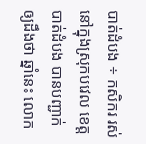បាត់ដំបង ÷ កសិករ រស់នៅក្នុងស្រុកបវេល ខេត្តបាត់ដំបង បានបញ្ជាក់ឲ្យដឹងថា ឆ្នាំនេះ លោក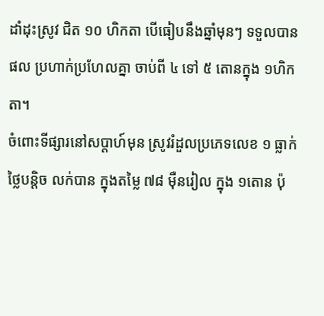ដាំដុះស្រូវ ជិត ១០ ហិកតា បើធៀបនឹងឆ្នាំមុនៗ ទទួលបានផល ប្រហាក់ប្រហែលគ្នា ចាប់ពី ៤ ទៅ ៥ តោនក្នុង ១ហិកតា។
ចំពោះទីផ្សារនៅសប្តាហ៍មុន ស្រូវរំដួលប្រភេទលេខ ១ ធ្លាក់ថ្លៃបន្តិច លក់បាន ក្នុងតម្លៃ ៧៨ ម៉ឺនរៀល ក្នុង ១តោន ប៉ុ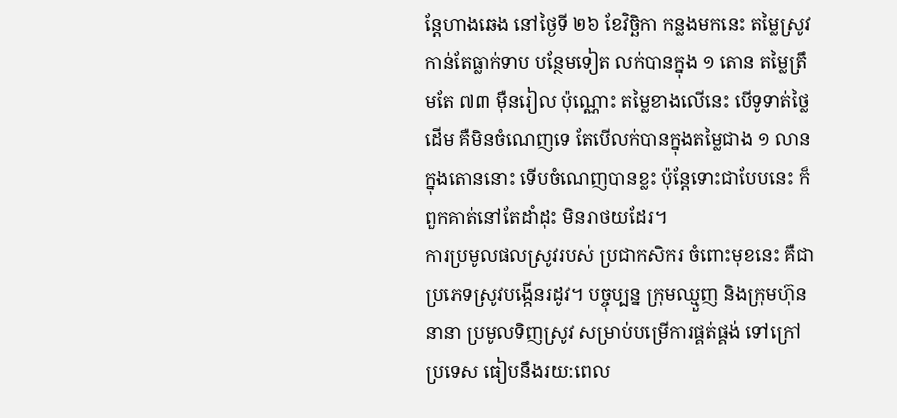ន្តែហាងឆេង នៅថ្ងៃទី ២៦ ខែវិច្ឆិកា កន្លងមកនេះ តម្លៃស្រូវកាន់តែធ្លាក់ទាប បន្ថែមទៀត លក់បានក្នុង ១ តោន តម្លៃត្រឹមតែ ៧៣ ម៉ឺនរៀល ប៉ុណ្ណោះ តម្លៃខាងលើនេះ បើទូទាត់ថ្លៃដើម គឺមិនចំណេញទេ តែបើលក់បានក្នុងតម្លៃជាង ១ លាន ក្នុងតោននោះ ទើបចំណេញបានខ្លះ ប៉ុន្តែទោះជាបែបនេះ ក៏ពួកគាត់នៅតែដាំដុះ មិនរាថយដែរ។
ការប្រមូលផលស្រូវរបស់ ប្រជាកសិករ ចំពោះមុខនេះ គឺជាប្រភេទស្រូវបង្កើនរដូវ។ បច្ចុប្បន្ន ក្រុមឈ្មួញ និងក្រុមហ៊ុននានា ប្រមូលទិញស្រូវ សម្រាប់បម្រើការផ្គត់ផ្គង់ ទៅក្រៅប្រទេស ធៀបនឹងរយ:ពេល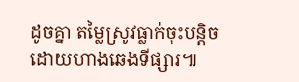ដូចគ្នា តម្លៃស្រូវធ្លាក់ចុះបន្តិច ដោយហាងឆេងទីផ្សារ៕